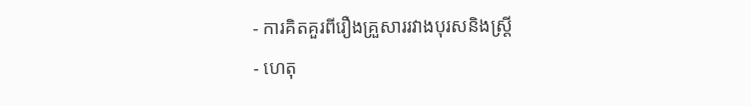- ការគិតគួរពីរឿងគ្រួសាររវាងបុរសនិងស្រ្តី
- ហេតុ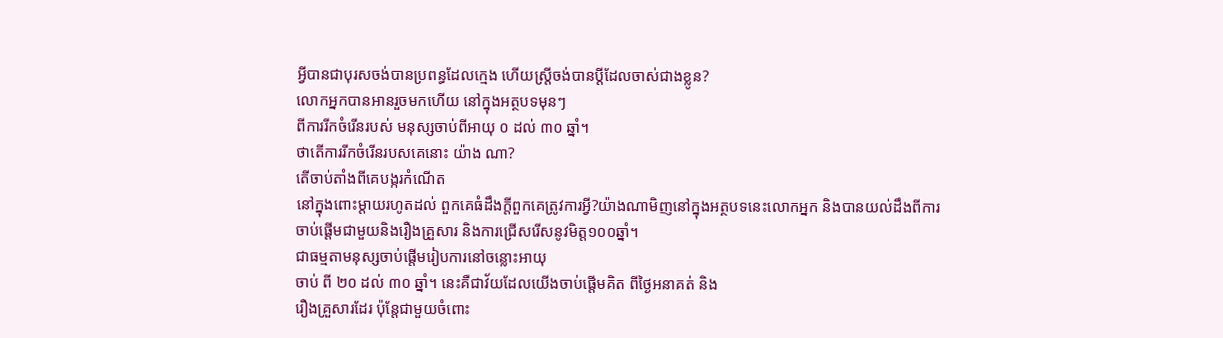អ្វីបានជាបុរសចង់បានប្រពន្ធដែលក្មេង ហើយស្រ្តីចង់បានប្តីដែលចាស់ជាងខ្លូន?
លោកអ្នកបានអានរួចមកហើយ នៅក្នុងអត្ថបទមុនៗ
ពីការរីកចំរើនរបស់ មនុស្សចាប់ពីអាយុ ០ ដល់ ៣០ ឆ្នាំ។
ថាតើការរីកចំរើនរបសគេនោះ យ៉ាង ណា?
តើចាប់តាំងពីគេបង្ករកំណើត
នៅក្នុងពោះម្តាយរហូតដល់ ពួកគេធំដឹងក្តីពួកគេត្រូវការអ្វី?យ៉ាងណាមិញនៅក្នុងអត្ថបទនេះលោកអ្នក និងបានយល់ដឹងពីការ
ចាប់ផ្តើមជាមួយនិងរឿងគ្រួសារ និងការជ្រើសរើសនូវមិត្ត១០០ឆ្នាំ។
ជាធម្មតាមនុស្សចាប់ផ្តើមរៀបការនៅចន្លោះអាយុ
ចាប់ ពី ២០ ដល់ ៣០ ឆ្នាំ។ នេះគឺជាវ័យដែលយើងចាប់ផ្តើមគិត ពីថ្ងៃអនាគត់ និង
រឿងគ្រួសារដែរ ប៉ុន្តែជាមួយចំពោះ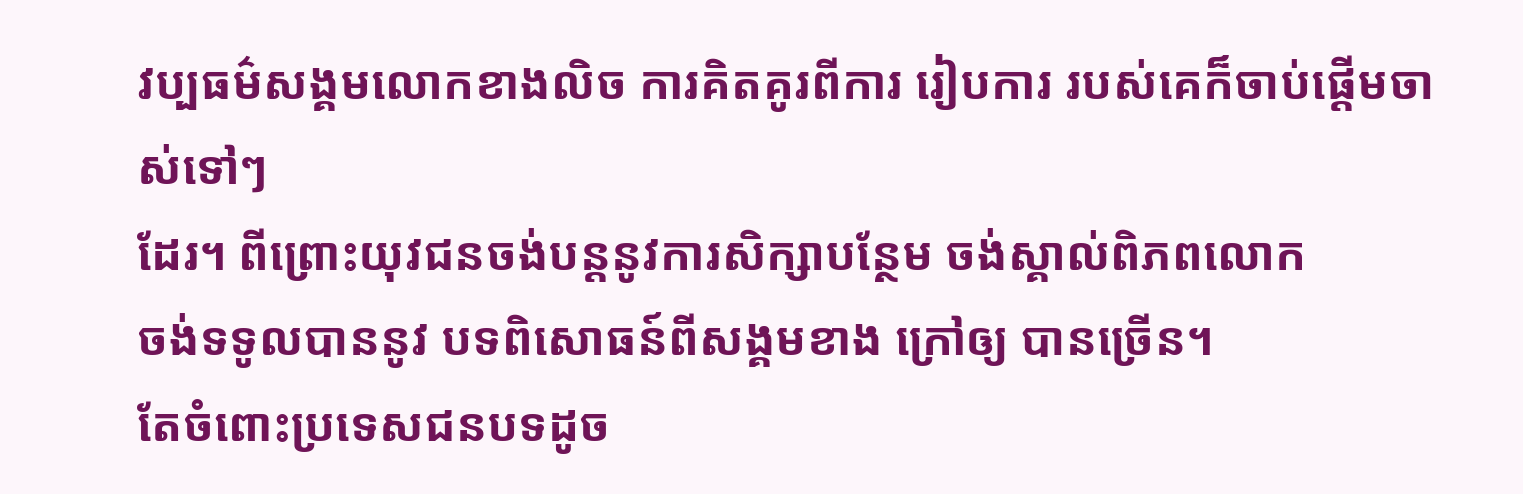វប្បធម៌សង្គមលោកខាងលិច ការគិតគូរពីការ រៀបការ របស់គេក៏ចាប់ផ្តើមចាស់ទៅៗ
ដែរ។ ពីព្រោះយុវជនចង់បន្តនូវការសិក្សាបន្ថែម ចង់ស្គាល់ពិភពលោក
ចង់ទទូលបាននូវ បទពិសោធន៍ពីសង្គមខាង ក្រៅឲ្យ បានច្រើន។
តែចំពោះប្រទេសជនបទដូច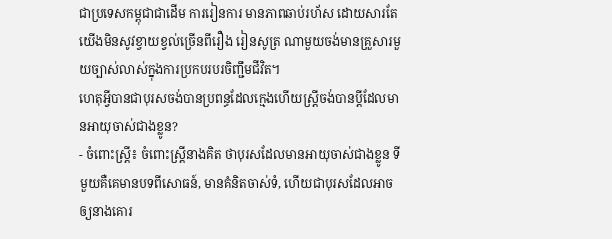ជាប្រទេសកម្ពុជាជាដើម ការរៀនការ មានភាពឆាប់រហ័ស ដោយសារតែ
យើងមិនសូវខ្វាយខ្វល់ច្រើនពីរឿង រៀនសូត្រ ណាមួយចង់មានគ្រួសារមួយច្បាស់លាស់ក្នុងការប្រកបរបរចិញ្ជឹមជីវិត។
ហេតុអ្វីបានជាបុរសចង់បានប្រពន្ធដែលក្មេងហើយស្រ្តីចង់បានប្តីដែលមានអាយុចាស់ជាងខ្លូន?
- ចំពោះស្រ្តី៖ ចំពោះស្រ្តីនាងគិត ថាបុរសដែលមានអាយុចាស់ជាងខ្លូន ទីមួយគឺគេមានបទពីសោធន៍, មានគំនិតចាស់ទំ, ហើយជាបុរសដែលអាចឲ្យនាងគោរ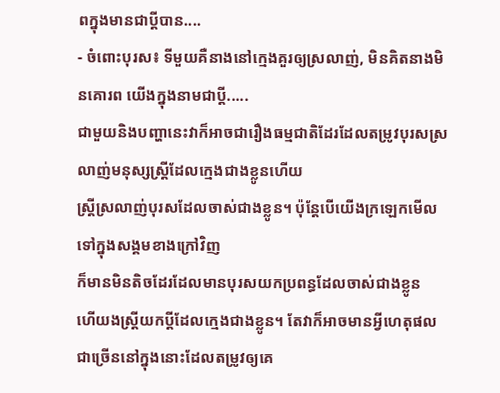ពក្នុងមានជាប្តីបាន....
- ចំពោះបុរស៖ ទីមួយគឺនាងនៅក្មេងគួរឲ្យស្រលាញ់, មិនគិតនាងមិនគោរព យើងក្នុងនាមជាប្តី.....
ជាមួយនិងបញ្ហានេះវាក៏អាចជារឿងធម្មជាតិដែរដែលតម្រូវបុរសស្រលាញ់មនុស្សស្រ្តីដែលក្មេងជាងខ្លូនហើយ
ស្រ្តីស្រលាញ់បុរសដែលចាស់ជាងខ្លូន។ ប៉ុន្តែបើយើងក្រឡេកមើលទៅក្នុងសង្គមខាងក្រៅវិញ
ក៏មានមិនតិចដែរដែលមានបុរសយកប្រពន្ធដែលចាស់ជាងខ្លូន
ហើយងស្រ្តីយកប្តីដែលក្មេងជាងខ្លូន។ តែវាក៏អាចមានអ្វីហេតុផលជាច្រើននៅក្នុងនោះដែលតម្រូវឲ្យគេ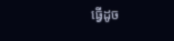ធ្វើដូច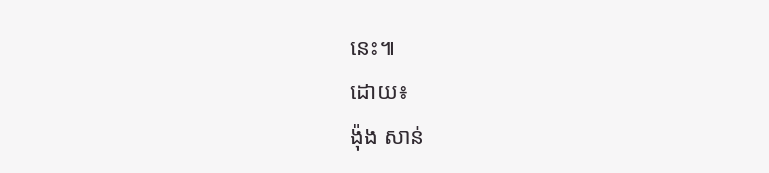នេះ៕
ដោយ៖
ង៉ុង សាន់